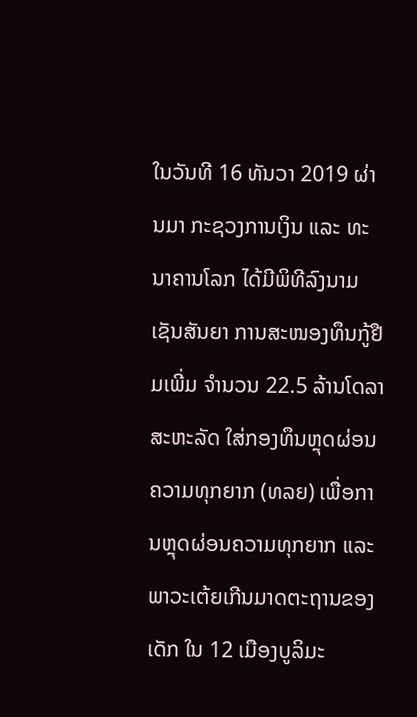ໃນວັນທີ 16 ທັນວາ 2019 ຜ່ານມາ ກະຊວງການເງິນ ແລະ ທະນາຄານໂລກ ໄດ້ມີພິທີລົງນາມເຊັນສັນຍາ ການສະໜອງທຶນກູ້ຢືມເພີ່ມ ຈໍານວນ 22.5 ລ້ານໂດລາສະຫະລັດ ໃສ່ກອງທຶນຫຼຸດຜ່ອນຄວາມທຸກຍາກ (ທລຍ) ເພື່ອການຫຼຸດຜ່ອນຄວາມທຸກຍາກ ແລະ ພາວະເຕ້ຍເກີນມາດຕະຖານຂອງເດັກ ໃນ 12 ເມືອງບູລິມະ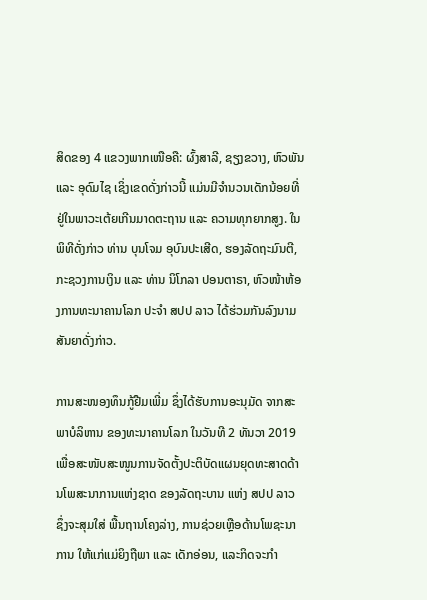ສິດຂອງ 4 ແຂວງພາກເໜືອຄື: ຜົ້ງສາລີ, ຊຽງຂວາງ, ຫົວພັນ ແລະ ອຸດົມໄຊ ເຊິ່ງເຂດດັ່ງກ່າວນີ້ ແມ່ນມີຈຳນວນເດັກນ້ອຍທີ່ຢູ່ໃນພາວະເຕ້ຍເກີນມາດຕະຖານ ແລະ ຄວາມທຸກຍາກສູງ. ໃນພິທີດັ່ງກ່າວ ທ່ານ ບຸນໂຈມ ອຸບົນປະເສີດ, ຮອງລັດຖະມົນຕີ, ກະຊວງການເງິນ ແລະ ທ່ານ ນິໂກລາ ປອນຕາຣາ, ຫົວໜ້າຫ້ອງການທະນາຄານໂລກ ປະຈໍາ ສປປ ລາວ ໄດ້ຮ່ວມກັນລົງນາມສັນຍາດັ່ງກ່າວ.

ການສະໜອງທຶນກູ້ຢືມເພີ່ມ ຊຶ່ງໄດ້ຮັບການອະນຸມັດ ຈາກສະພາບໍລິຫານ ຂອງທະນາຄານໂລກ ໃນວັນທີ 2 ທັນວາ 2019 ເພື່ອສະໜັບສະໜູນການຈັດຕັ້ງປະຕິບັດແຜນຍຸດທະສາດດ້ານໂພສະນາການແຫ່ງຊາດ ຂອງລັດຖະບານ ແຫ່ງ ສປປ ລາວ ຊຶ່ງຈະສຸມໃສ່ ພື້ນຖານໂຄງລ່າງ, ການຊ່ວຍເຫຼືອດ້ານໂພຊະນາການ ໃຫ້ແກ່ແມ່ຍິງຖືພາ ແລະ ເດັກອ່ອນ, ແລະກິດຈະກໍາ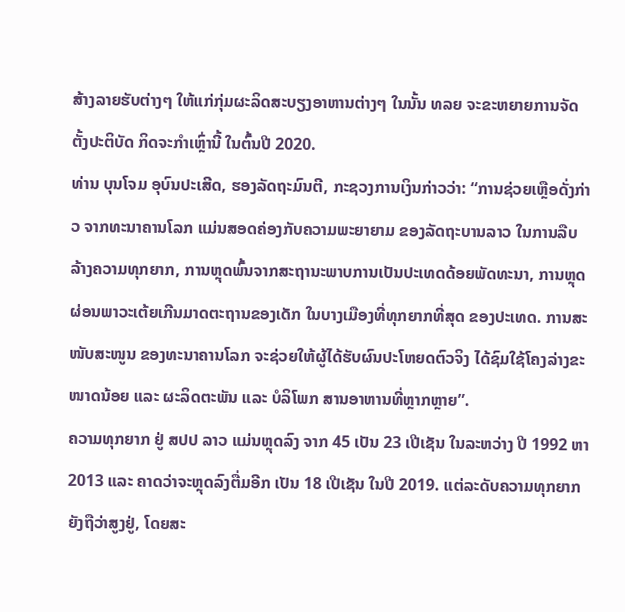ສ້າງລາຍຮັບຕ່າງໆ ໃຫ້ແກ່ກຸ່ມຜະລິດສະບຽງອາຫານຕ່າງໆ ໃນນັ້ນ ທລຍ ຈະຂະຫຍາຍການຈັດຕັ້ງປະຕິບັດ ກິດຈະກໍາເຫຼົ່ານີ້ ໃນຕົ້ນປີ 2020.
ທ່ານ ບຸນໂຈມ ອຸບົນປະເສີດ, ຮອງລັດຖະມົນຕີ, ກະຊວງການເງິນກ່າວວ່າ: “ການຊ່ວຍເຫຼືອດັ່ງກ່າວ ຈາກທະນາຄານໂລກ ແມ່ນສອດຄ່ອງກັບຄວາມພະຍາຍາມ ຂອງລັດຖະບານລາວ ໃນການລືບລ້າງຄວາມທຸກຍາກ, ການຫຼຸດພົ້ນຈາກສະຖານະພາບການເປັນປະເທດດ້ອຍພັດທະນາ, ການຫຼຸດຜ່ອນພາວະເຕ້ຍເກີນມາດຕະຖານຂອງເດັກ ໃນບາງເມືອງທີ່ທຸກຍາກທີ່ສຸດ ຂອງປະເທດ. ການສະໜັບສະໜູນ ຂອງທະນາຄານໂລກ ຈະຊ່ວຍໃຫ້ຜູ້ໄດ້ຮັບຜົນປະໂຫຍດຕົວຈິງ ໄດ້ຊົມໃຊ້ໂຄງລ່າງຂະໜາດນ້ອຍ ແລະ ຜະລິດຕະພັນ ແລະ ບໍລິໂພກ ສານອາຫານທີ່ຫຼາກຫຼາຍ”.
ຄວາມທຸກຍາກ ຢູ່ ສປປ ລາວ ແມ່ນຫຼຸດລົງ ຈາກ 45 ເປັນ 23 ເປີເຊັນ ໃນລະຫວ່າງ ປີ 1992 ຫາ 2013 ແລະ ຄາດວ່າຈະຫຼຸດລົງຕື່ມອີກ ເປັນ 18 ເປີເຊັນ ໃນປີ 2019. ແຕ່ລະດັບຄວາມທຸກຍາກ ຍັງຖືວ່າສູງຢູ່, ໂດຍສະ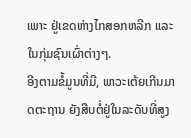ເພາະ ຢູ່ເຂດຫ່າງໄກສອກຫລີກ ແລະ ໃນກຸ່ມຊົນເຜົ່າຕ່າງໆ.
ອີງຕາມຂໍ້ມູນທີ່ມີ, ພາວະເຕ້ຍເກີນມາດຕະຖານ ຍັງສືບຕໍ່ຢູ່ໃນລະດັບທີ່ສູງ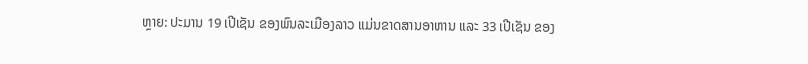ຫຼາຍ: ປະມານ 19 ເປີເຊັນ ຂອງພົນລະເມືອງລາວ ແມ່ນຂາດສານອາຫານ ແລະ 33 ເປີເຊັນ ຂອງ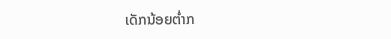ເດັກນ້ອຍຕ່ຳກ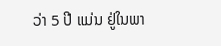ວ່າ 5 ປີ ແມ່ນ ຢູ່ໃນພາ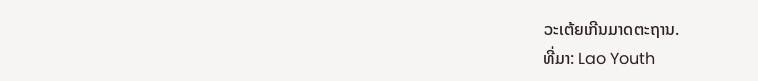ວະເຕ້ຍເກີນມາດຕະຖານ.
ທີ່ມາ: Lao Youth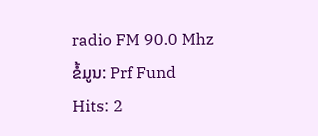radio FM 90.0 Mhz
ຂໍ້ມູນ: Prf Fund
Hits: 2